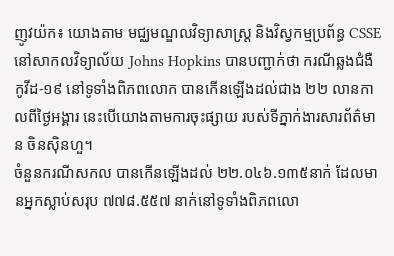ញូវយ៉ក៖ យោងតាម មជ្ឈមណ្ឌលវិទ្យាសាស្ត្រ និងវិស្វកម្មប្រព័ន្ធ CSSE នៅសាកលវិទ្យាល័យ Johns Hopkins បានបញ្ជាក់ថា ករណីឆ្លងជំងឺកូវីដ-១៩ នៅទូទាំងពិភពលោក បានកើនឡើងដល់ជាង ២២ លានកាលពីថ្ងៃអង្គារ នេះបើយោងតាមការចុះផ្សាយ របស់ទីភ្នាក់ងារសារព័ត៌មាន ចិនស៊ិនហួ។
ចំនួនករណីសកល បានកើនឡើងដល់ ២២.០៤៦.១៣៥នាក់ ដែលមានអ្នកស្លាប់សរុប ៧៧៨.៥៥៧ នាក់នៅទូទាំងពិភពលោ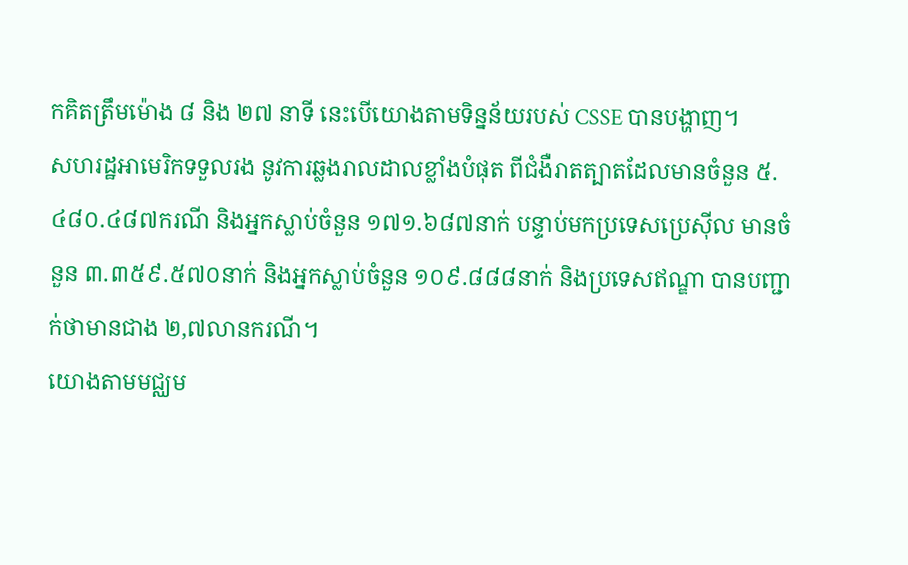កគិតត្រឹមម៉ោង ៨ និង ២៧ នាទី នេះបើយោងតាមទិន្នន័យរបស់ CSSE បានបង្ហាញ។
សហរដ្ឋអាមេរិកទទួលរង នូវការឆ្លងរាលដាលខ្លាំងបំផុត ពីជំងឺរាតត្បាតដែលមានចំនួន ៥.៤៨០.៤៨៧ករណី និងអ្នកស្លាប់ចំនួន ១៧១.៦៨៧នាក់ បន្ទាប់មកប្រទេសប្រេស៊ីល មានចំនួន ៣.៣៥៩.៥៧០នាក់ និងអ្នកស្លាប់ចំនួន ១០៩.៨៨៨នាក់ និងប្រទេសឥណ្ឌា បានបញ្ជាក់ថាមានជាង ២,៧លានករណី។
យោងតាមមជ្ឈម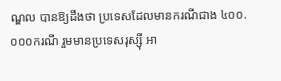ណ្ឌល បានឱ្យដឹងថា ប្រទេសដែលមានករណីជាង ៤០០.០០០ករណី រួមមានប្រទេសរុស្ស៊ី អា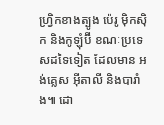ហ្វ្រិកខាងត្បូង ប៉េរូ ម៉ិកស៊ិក និងកូឡុំប៊ី ខណៈប្រទេសដទៃទៀត ដែលមាន អង់គ្លេស អ៊ីតាលី និងបារាំង៕ ដោ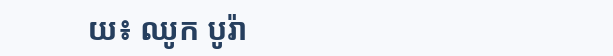យ៖ ឈូក បូរ៉ា